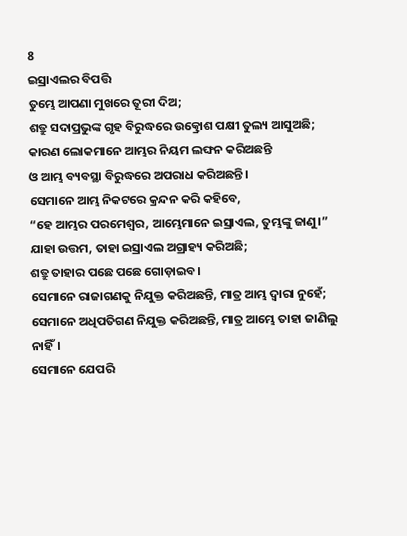8
ଇସ୍ରାଏଲର ବିପତ୍ତି
ତୁମ୍ଭେ ଆପଣା ମୁଖରେ ତୂରୀ ଦିଅ;
ଶତ୍ରୁ ସଦାପ୍ରଭୁଙ୍କ ଗୃହ ବିରୁଦ୍ଧରେ ଉତ୍କ୍ରୋଶ ପକ୍ଷୀ ତୁଲ୍ୟ ଆସୁଅଛି;
କାରଣ ଲୋକମାନେ ଆମ୍ଭର ନିୟମ ଲଙ୍ଘନ କରିଅଛନ୍ତି
ଓ ଆମ୍ଭ ବ୍ୟବସ୍ଥା ବିରୁଦ୍ଧରେ ଅପରାଧ କରିଅଛନ୍ତି।
ସେମାନେ ଆମ୍ଭ ନିକଟରେ କ୍ରନ୍ଦନ କରି କହିବେ,
“ହେ ଆମ୍ଭର ପରମେଶ୍ୱର, ଆମ୍ଭେମାନେ ଇସ୍ରାଏଲ, ତୁମ୍ଭଙ୍କୁ ଜାଣୁ।”
ଯାହା ଉତ୍ତମ, ତାହା ଇସ୍ରାଏଲ ଅଗ୍ରାହ୍ୟ କରିଅଛି;
ଶତ୍ରୁ ତାହାର ପଛେ ପଛେ ଗୋଡ଼ାଇବ।
ସେମାନେ ରାଜାଗଣକୁ ନିଯୁକ୍ତ କରିଅଛନ୍ତି, ମାତ୍ର ଆମ୍ଭ ଦ୍ୱାରା ନୁହେଁ;
ସେମାନେ ଅଧିପତିଗଣ ନିଯୁକ୍ତ କରିଅଛନ୍ତି, ମାତ୍ର ଆମ୍ଭେ ତାହା ଜାଣିଲୁ ନାହିଁ।
ସେମାନେ ଯେପରି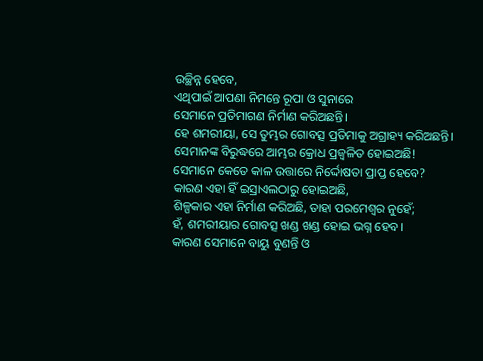ଉଚ୍ଛିନ୍ନ ହେବେ,
ଏଥିପାଇଁ ଆପଣା ନିମନ୍ତେ ରୂପା ଓ ସୁନାରେ
ସେମାନେ ପ୍ରତିମାଗଣ ନିର୍ମାଣ କରିଅଛନ୍ତି।
ହେ ଶମରୀୟା, ସେ ତୁମ୍ଭର ଗୋବତ୍ସ ପ୍ରତିମାକୁ ଅଗ୍ରାହ୍ୟ କରିଅଛନ୍ତି।
ସେମାନଙ୍କ ବିରୁଦ୍ଧରେ ଆମ୍ଭର କ୍ରୋଧ ପ୍ରଜ୍ୱଳିତ ହୋଇଅଛି!
ସେମାନେ କେତେ କାଳ ଉତ୍ତାରେ ନିର୍ଦ୍ଦୋଷତା ପ୍ରାପ୍ତ ହେବେ?
କାରଣ ଏହା ହିଁ ଇସ୍ରାଏଲଠାରୁ ହୋଇଅଛି,
ଶିଳ୍ପକାର ଏହା ନିର୍ମାଣ କରିଅଛି, ତାହା ପରମେଶ୍ୱର ନୁହେଁ;
ହଁ, ଶମରୀୟାର ଗୋବତ୍ସ ଖଣ୍ଡ ଖଣ୍ଡ ହୋଇ ଭଗ୍ନ ହେବ।
କାରଣ ସେମାନେ ବାୟୁ ବୁଣନ୍ତି ଓ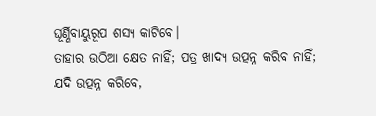ଘୂର୍ଣ୍ଣିବାୟୁରୂପ ଶସ୍ୟ କାଟିବେ।
ତାହାର ଉଠିଆ କ୍ଷେତ ନାହିଁ; ପତ୍ର ଖାଦ୍ୟ ଉତ୍ପନ୍ନ କରିବ ନାହିଁ;
ଯଦି ଉତ୍ପନ୍ନ କରିବେ,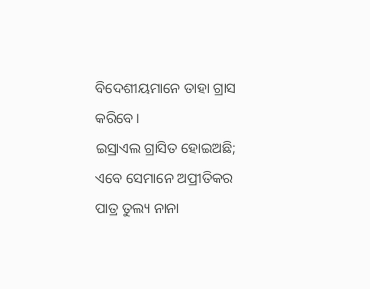ବିଦେଶୀୟମାନେ ତାହା ଗ୍ରାସ କରିବେ।
ଇସ୍ରାଏଲ ଗ୍ରାସିତ ହୋଇଅଛି;
ଏବେ ସେମାନେ ଅପ୍ରୀତିକର ପାତ୍ର ତୁଲ୍ୟ ନାନା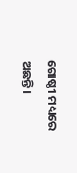ଗୋଷ୍ଠୀ ମଧ୍ୟରେ ଅଛନ୍ତି।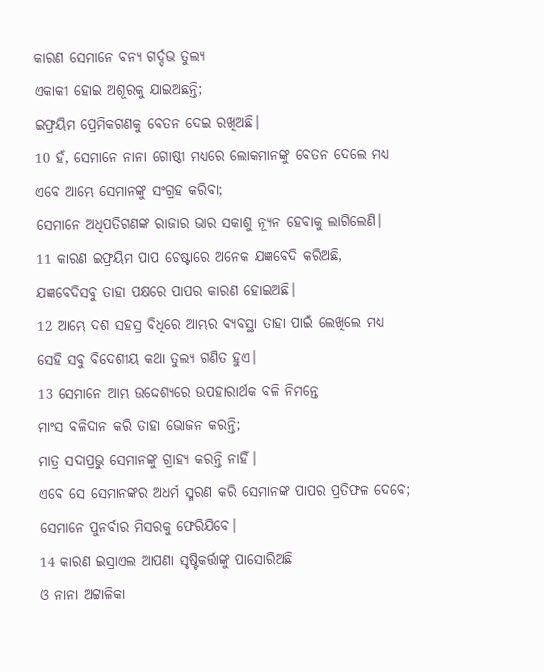କାରଣ ସେମାନେ ବନ୍ୟ ଗର୍ଦ୍ଦଭ ତୁଲ୍ୟ
ଏକାକୀ ହୋଇ ଅଶୂରକୁ ଯାଇଅଛନ୍ତି;
ଇଫ୍ରୟିମ ପ୍ରେମିକଗଣକୁ ବେତନ ଦେଇ ରଖିଅଛି।
10 ହଁ, ସେମାନେ ନାନା ଗୋଷ୍ଠୀ ମଧ୍ୟରେ ଲୋକମାନଙ୍କୁ ବେତନ ଦେଲେ ମଧ୍ୟ
ଏବେ ଆମ୍ଭେ ସେମାନଙ୍କୁ ସଂଗ୍ରହ କରିବା;
ସେମାନେ ଅଧିପତିଗଣଙ୍କ ରାଜାର ଭାର ସକାଶୁ ନ୍ୟୂନ ହେବାକୁ ଲାଗିଲେଣି।
11 କାରଣ ଇଫ୍ରୟିମ ପାପ ଚେଷ୍ଟାରେ ଅନେକ ଯଜ୍ଞବେଦି କରିଅଛି,
ଯଜ୍ଞବେଦିସବୁ ତାହା ପକ୍ଷରେ ପାପର କାରଣ ହୋଇଅଛି।
12 ଆମ୍ଭେ ଦଶ ସହସ୍ର ବିଧିରେ ଆମ୍ଭର ବ୍ୟବସ୍ଥା ତାହା ପାଇଁ ଲେଖିଲେ ମଧ୍ୟ
ସେହି ସବୁ ବିଦେଶୀୟ କଥା ତୁଲ୍ୟ ଗଣିତ ହୁଏ।
13 ସେମାନେ ଆମ୍ଭ ଉଦ୍ଦେଶ୍ୟରେ ଉପହାରାର୍ଥକ ବଳି ନିମନ୍ତେ
ମାଂସ ବଳିଦାନ କରି ତାହା ଭୋଜନ କରନ୍ତି;
ମାତ୍ର ସଦାପ୍ରଭୁ ସେମାନଙ୍କୁ ଗ୍ରାହ୍ୟ କରନ୍ତି ନାହିଁ।
ଏବେ ସେ ସେମାନଙ୍କର ଅଧର୍ମ ସ୍ମରଣ କରି ସେମାନଙ୍କ ପାପର ପ୍ରତିଫଳ ଦେବେ;
ସେମାନେ ପୁନର୍ବାର ମିସରକୁ ଫେରିଯିବେ।
14 କାରଣ ଇସ୍ରାଏଲ ଆପଣା ସୃଷ୍ଟିକର୍ତ୍ତାଙ୍କୁ ପାସୋରିଅଛି
ଓ ନାନା ଅଟ୍ଟାଳିକା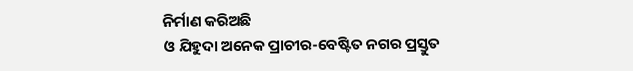ନିର୍ମାଣ କରିଅଛି
ଓ ଯିହୁଦା ଅନେକ ପ୍ରାଚୀର-ବେଷ୍ଟିତ ନଗର ପ୍ରସ୍ତୁତ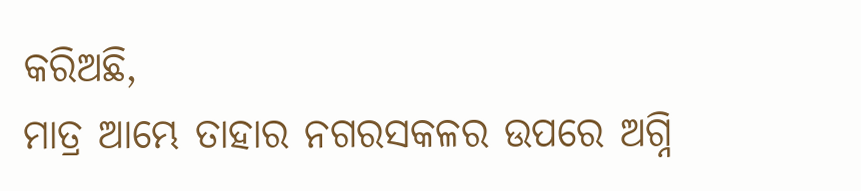କରିଅଛି,
ମାତ୍ର ଆମ୍ଭେ ତାହାର ନଗରସକଳର ଉପରେ ଅଗ୍ନି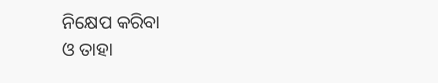ନିକ୍ଷେପ କରିବା
ଓ ତାହା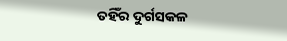ତହିଁର ଦୁର୍ଗସକଳ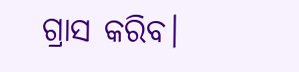ଗ୍ରାସ କରିବ।